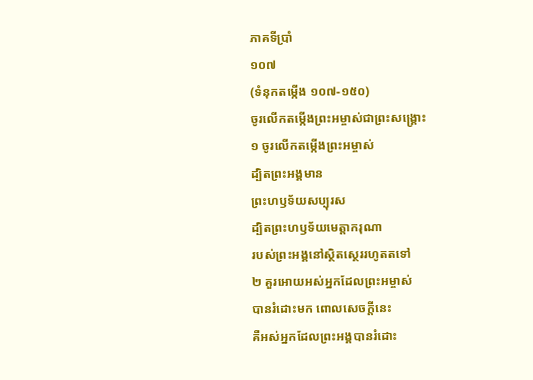ភាគទីប្រាំ
១០៧
(ទំនុកតម្កើង ១០៧-១៥០)
ចូរលើកតម្កើងព្រះអម្ចាស់ជាព្រះសង្គ្រោះ
១ ចូរលើកតម្កើងព្រះអម្ចាស់
ដ្បិតព្រះអង្គមាន
ព្រះហឫទ័យសប្បុរស
ដ្បិតព្រះហឫទ័យមេត្តាករុណា
របស់ព្រះអង្គនៅស្ថិតស្ថេររហូតតទៅ
២ គួរអោយអស់អ្នកដែលព្រះអម្ចាស់
បានរំដោះមក ពោលសេចក្ដីនេះ
គឺអស់អ្នកដែលព្រះអង្គបានរំដោះ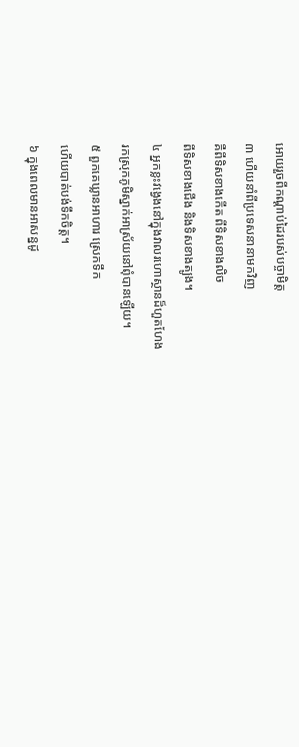អោយរួចពីកណ្ដាប់ដៃរបស់បច្ចាមិត្ត
៣ ហើយនាំពីប្រទេសនានាមកវិញ
គឺពីទិសខាងកើត ពីទិសខាងលិច
ពីទិសខាងជើង និងទិសខាងត្បូង។
៤ អ្នកខ្លះវង្វេងនៅក្នុងវាលរហោស្ថានដ៏ហួតហែង
រកស្រុកភូមិស្នាក់អាស្រ័យនៅពុំបានឡើយ។
៥ ពួកគេឃ្លានអាហារ ស្រេកទឹក
ហើយបាត់បង់ទឹកចិត្ត។
៦ ក្នុងពេលមានអាសន្នដូ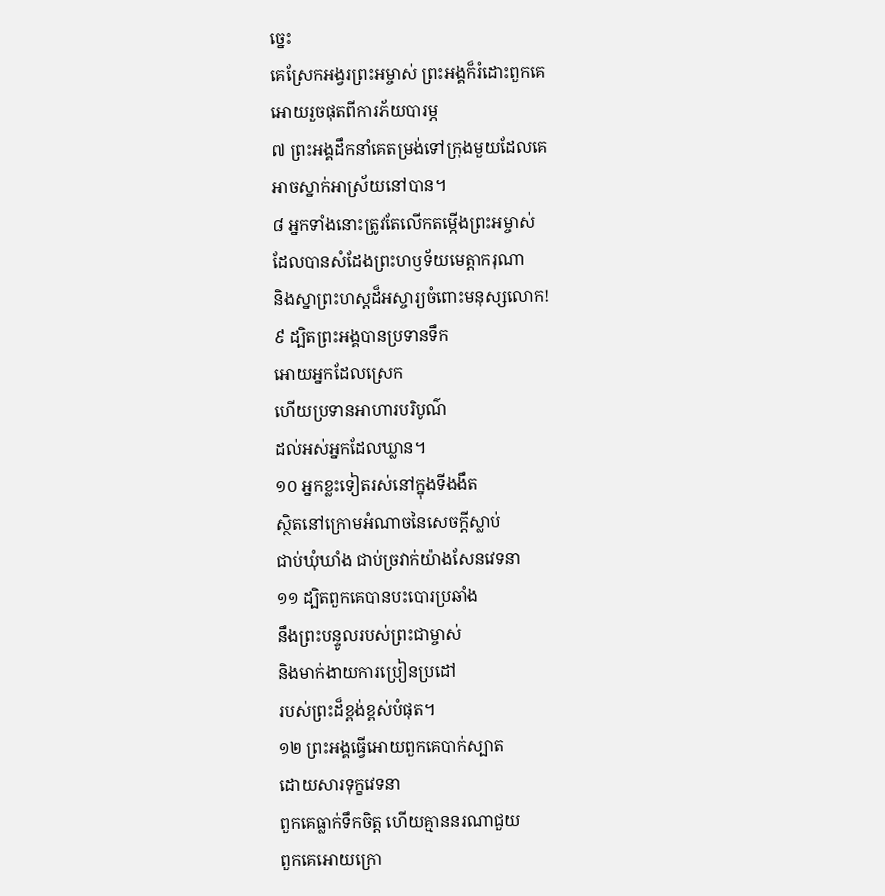ច្នេះ
គេស្រែកអង្វរព្រះអម្ចាស់ ព្រះអង្គក៏រំដោះពួកគេ
អោយរួចផុតពីការភ័យបារម្ភ
៧ ព្រះអង្គដឹកនាំគេតម្រង់ទៅក្រុងមួយដែលគេ
អាចស្នាក់អាស្រ័យនៅបាន។
៨ អ្នកទាំងនោះត្រូវតែលើកតម្កើងព្រះអម្ចាស់
ដែលបានសំដែងព្រះហឫទ័យមេត្តាករុណា
និងស្នាព្រះហស្ដដ៏អស្ចារ្យចំពោះមនុស្សលោក!
៩ ដ្បិតព្រះអង្គបានប្រទានទឹក
អោយអ្នកដែលស្រេក
ហើយប្រទានអាហារបរិបូណ៌
ដល់អស់អ្នកដែលឃ្លាន។
១០ អ្នកខ្លះទៀតរស់នៅក្នុងទីងងឹត
ស្ថិតនៅក្រោមអំណាចនៃសេចក្ដីស្លាប់
ជាប់ឃុំឃាំង ជាប់ច្រវាក់យ៉ាងសែនវេទនា
១១ ដ្បិតពួកគេបានបះបោរប្រឆាំង
នឹងព្រះបន្ទូលរបស់ព្រះជាម្ចាស់
និងមាក់ងាយការប្រៀនប្រដៅ
របស់ព្រះដ៏ខ្ពង់ខ្ពស់បំផុត។
១២ ព្រះអង្គធ្វើអោយពួកគេបាក់ស្បាត
ដោយសារទុក្ខវេទនា
ពួកគេធ្លាក់ទឹកចិត្ត ហើយគ្មាននរណាជួយ
ពួកគេអោយក្រោ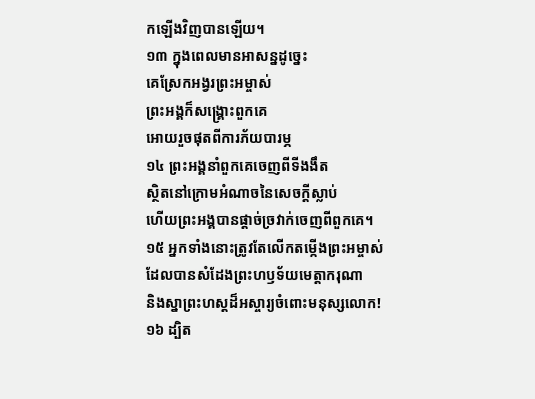កឡើងវិញបានឡើយ។
១៣ ក្នុងពេលមានអាសន្នដូច្នេះ
គេស្រែកអង្វរព្រះអម្ចាស់
ព្រះអង្គក៏សង្គ្រោះពួកគេ
អោយរួចផុតពីការភ័យបារម្ភ
១៤ ព្រះអង្គនាំពួកគេចេញពីទីងងឹត
ស្ថិតនៅក្រោមអំណាចនៃសេចក្ដីស្លាប់
ហើយព្រះអង្គបានផ្ដាច់ច្រវាក់ចេញពីពួកគេ។
១៥ អ្នកទាំងនោះត្រូវតែលើកតម្កើងព្រះអម្ចាស់
ដែលបានសំដែងព្រះហឫទ័យមេត្តាករុណា
និងស្នាព្រះហស្ដដ៏អស្ចារ្យចំពោះមនុស្សលោក!
១៦ ដ្បិត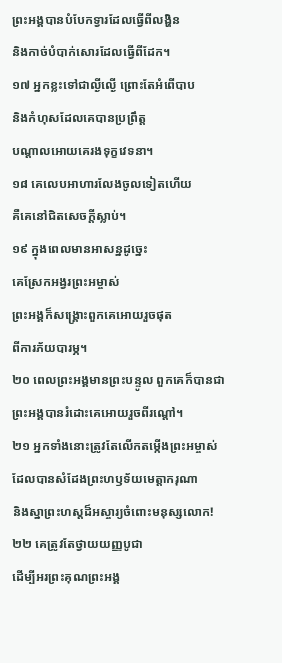ព្រះអង្គបានបំបែកទ្វារដែលធ្វើពីលង្ហិន
និងកាច់បំបាក់សោរដែលធ្វើពីដែក។
១៧ អ្នកខ្លះទៅជាល្ងីល្ងើ ព្រោះតែអំពើបាប
និងកំហុសដែលគេបានប្រព្រឹត្ត
បណ្ដាលអោយគេរងទុក្ខវេទនា។
១៨ គេលេបអាហារលែងចូលទៀតហើយ
គឺគេនៅជិតសេចក្ដីស្លាប់។
១៩ ក្នុងពេលមានអាសន្នដូច្នេះ
គេស្រែកអង្វរព្រះអម្ចាស់
ព្រះអង្គក៏សង្គ្រោះពួកគេអោយរួចផុត
ពីការភ័យបារម្ភ។
២០ ពេលព្រះអង្គមានព្រះបន្ទូល ពួកគេក៏បានជា
ព្រះអង្គបានរំដោះគេអោយរួចពីរណ្ដៅ។
២១ អ្នកទាំងនោះត្រូវតែលើកតម្កើងព្រះអម្ចាស់
ដែលបានសំដែងព្រះហឫទ័យមេត្តាករុណា
និងស្នាព្រះហស្ដដ៏អស្ចារ្យចំពោះមនុស្សលោក!
២២ គេត្រូវតែថ្វាយយញ្ញបូជា
ដើម្បីអរព្រះគុណព្រះអង្គ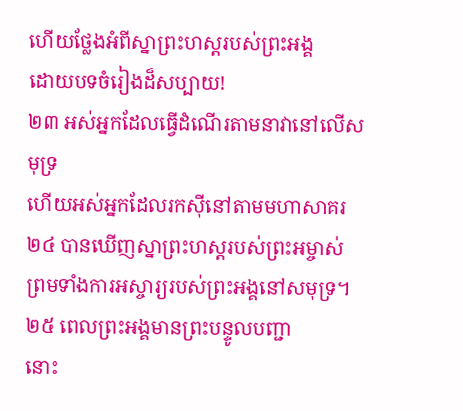ហើយថ្លែងអំពីស្នាព្រះហស្ដរបស់ព្រះអង្គ
ដោយបទចំរៀងដ៏សប្បាយ!
២៣ អស់អ្នកដែលធ្វើដំណើរតាមនាវានៅលើសមុទ្រ
ហើយអស់អ្នកដែលរកស៊ីនៅតាមមហាសាគរ
២៤ បានឃើញស្នាព្រះហស្ដរបស់ព្រះអម្ចាស់
ព្រមទាំងការអស្ចារ្យរបស់ព្រះអង្គនៅសមុទ្រ។
២៥ ពេលព្រះអង្គមានព្រះបន្ទូលបញ្ជា
នោះ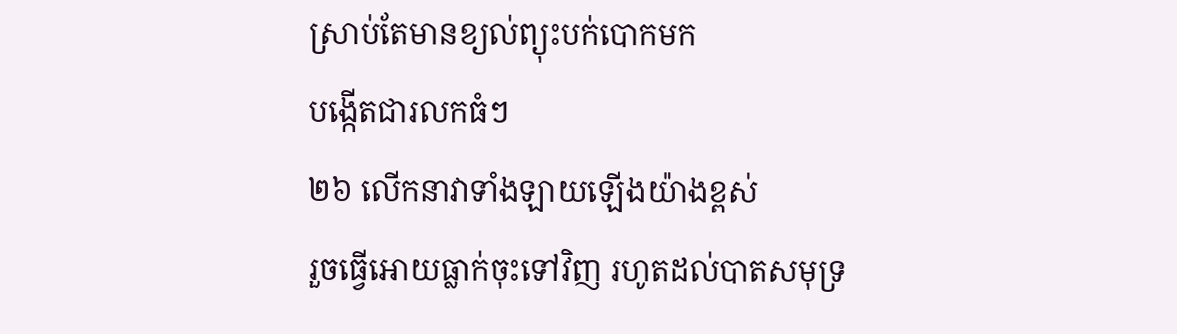ស្រាប់តែមានខ្យល់ព្យុះបក់បោកមក
បង្កើតជារលកធំៗ
២៦ លើកនាវាទាំងឡាយឡើងយ៉ាងខ្ពស់
រួចធ្វើអោយធ្លាក់ចុះទៅវិញ រហូតដល់បាតសមុទ្រ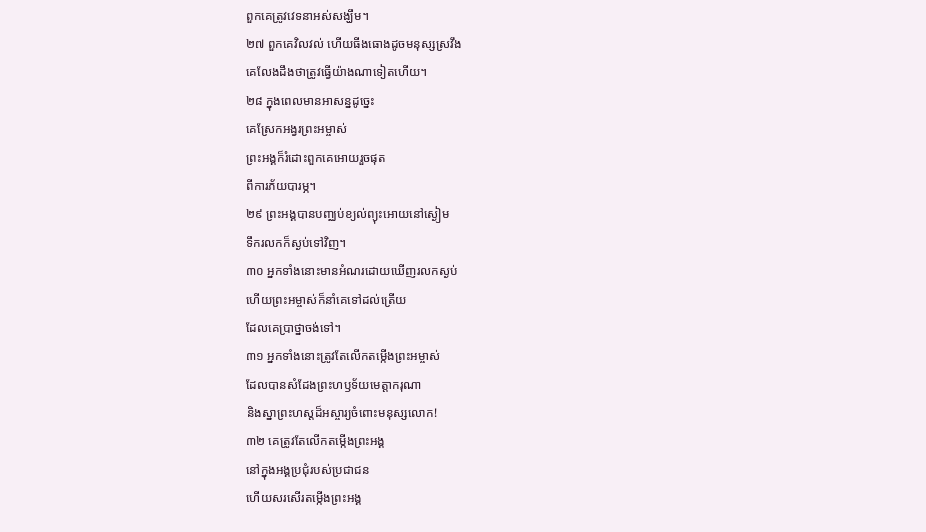ពួកគេត្រូវវេទនាអស់សង្ឃឹម។
២៧ ពួកគេវិលវល់ ហើយធីងធោងដូចមនុស្សស្រវឹង
គេលែងដឹងថាត្រូវធ្វើយ៉ាងណាទៀតហើយ។
២៨ ក្នុងពេលមានអាសន្នដូច្នេះ
គេស្រែកអង្វរព្រះអម្ចាស់
ព្រះអង្គក៏រំដោះពួកគេអោយរួចផុត
ពីការភ័យបារម្ភ។
២៩ ព្រះអង្គបានបញ្ឈប់ខ្យល់ព្យុះអោយនៅស្ងៀម
ទឹករលកក៏ស្ងប់ទៅវិញ។
៣០ អ្នកទាំងនោះមានអំណរដោយឃើញរលកស្ងប់
ហើយព្រះអម្ចាស់ក៏នាំគេទៅដល់ត្រើយ
ដែលគេប្រាថ្នាចង់ទៅ។
៣១ អ្នកទាំងនោះត្រូវតែលើកតម្កើងព្រះអម្ចាស់
ដែលបានសំដែងព្រះហឫទ័យមេត្តាករុណា
និងស្នាព្រះហស្ដដ៏អស្ចារ្យចំពោះមនុស្សលោក!
៣២ គេត្រូវតែលើកតម្កើងព្រះអង្គ
នៅក្នុងអង្គប្រជុំរបស់ប្រជាជន
ហើយសរសើរតម្កើងព្រះអង្គ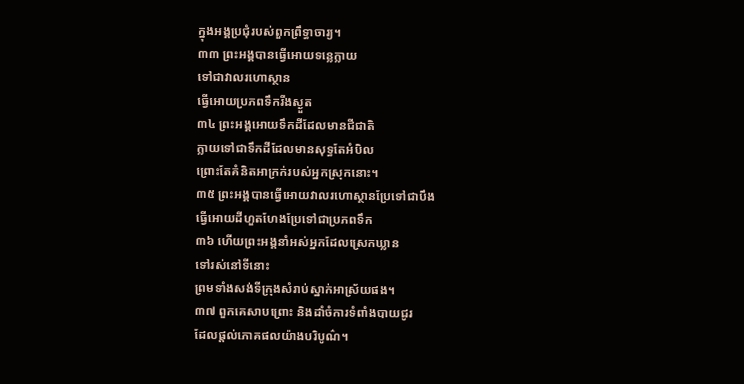ក្នុងអង្គប្រជុំរបស់ពួកព្រឹទ្ធាចារ្យ។
៣៣ ព្រះអង្គបានធ្វើអោយទន្លេក្លាយ
ទៅជាវាលរហោស្ថាន
ធ្វើអោយប្រភពទឹករីងស្ងួត
៣៤ ព្រះអង្គអោយទឹកដីដែលមានជីជាតិ
ក្លាយទៅជាទឹកដីដែលមានសុទ្ធតែអំបិល
ព្រោះតែគំនិតអាក្រក់របស់អ្នកស្រុកនោះ។
៣៥ ព្រះអង្គបានធ្វើអោយវាលរហោស្ថានប្រែទៅជាបឹង
ធ្វើអោយដីហួតហែងប្រែទៅជាប្រភពទឹក
៣៦ ហើយព្រះអង្គនាំអស់អ្នកដែលស្រេកឃ្លាន
ទៅរស់នៅទីនោះ
ព្រមទាំងសង់ទីក្រុងសំរាប់ស្នាក់អាស្រ័យផង។
៣៧ ពួកគេសាបព្រោះ និងដាំចំការទំពាំងបាយជូរ
ដែលផ្ដល់ភោគផលយ៉ាងបរិបូណ៌។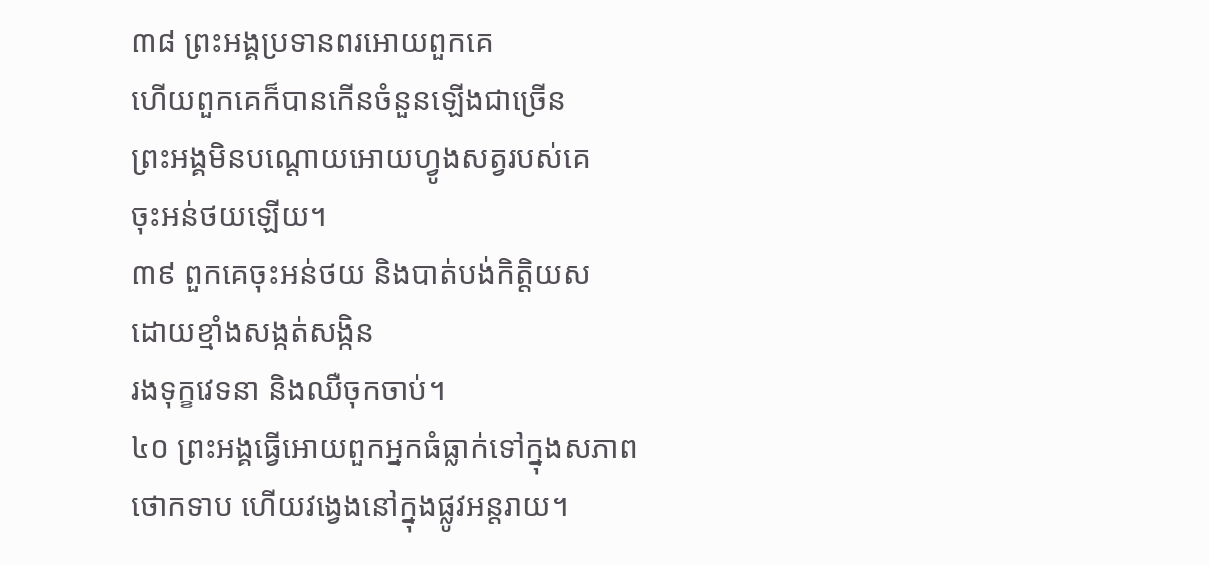៣៨ ព្រះអង្គប្រទានពរអោយពួកគេ
ហើយពួកគេក៏បានកើនចំនួនឡើងជាច្រើន
ព្រះអង្គមិនបណ្ដោយអោយហ្វូងសត្វរបស់គេ
ចុះអន់ថយឡើយ។
៣៩ ពួកគេចុះអន់ថយ និងបាត់បង់កិត្តិយស
ដោយខ្មាំងសង្កត់សង្កិន
រងទុក្ខវេទនា និងឈឺចុកចាប់។
៤០ ព្រះអង្គធ្វើអោយពួកអ្នកធំធ្លាក់ទៅក្នុងសភាព
ថោកទាប ហើយវង្វេងនៅក្នុងផ្លូវអន្តរាយ។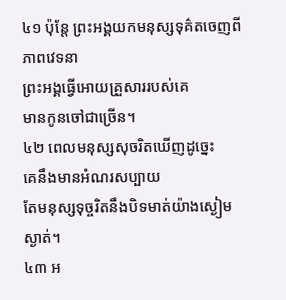៤១ ប៉ុន្តែ ព្រះអង្គយកមនុស្សទុគ៌តចេញពីភាពវេទនា
ព្រះអង្គធ្វើអោយគ្រួសាររបស់គេ
មានកូនចៅជាច្រើន។
៤២ ពេលមនុស្សសុចរិតឃើញដូច្នេះ
គេនឹងមានអំណរសប្បាយ
តែមនុស្សទុច្ចរិតនឹងបិទមាត់យ៉ាងស្ងៀមស្ងាត់។
៤៣ អ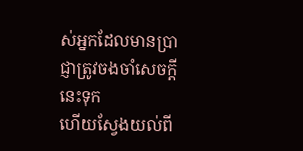ស់អ្នកដែលមានប្រាជ្ញាត្រូវចងចាំសេចក្ដីនេះទុក
ហើយស្វែងយល់ពី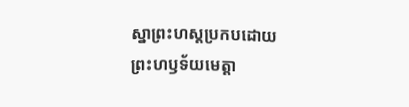ស្នាព្រះហស្ដប្រកបដោយ
ព្រះហឫទ័យមេត្តា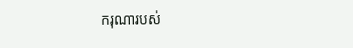ករុណារបស់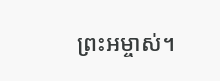ព្រះអម្ចាស់។